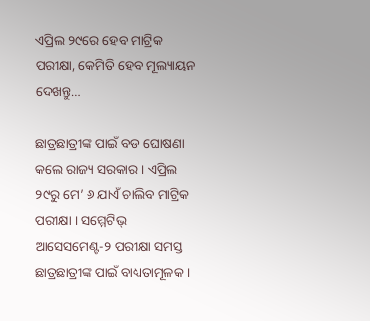ଏପ୍ରିଲ ୨୯ରେ ହେବ ମାଟ୍ରିକ ପରୀକ୍ଷା, କେମିତି ହେବ ମୂଲ୍ୟାୟନ ଦେଖନ୍ତୁ…

ଛାତ୍ରଛାତ୍ରୀଙ୍କ ପାଇଁ ବଡ ଘୋଷଣା କଲେ ରାଜ୍ୟ ସରକାର । ଏପ୍ରିଲ ୨୯ରୁ ମେ’ ୬ ଯାଏଁ ଚାଲିବ ମାଟ୍ରିକ ପରୀକ୍ଷା । ସମ୍ମେଟିଭ୍ ଆସେସମେଣ୍ଟ-୨ ପରୀକ୍ଷା ସମସ୍ତ ଛାତ୍ରଛାତ୍ରୀଙ୍କ ପାଇଁ ବାଧ୍ୟତାମୂଳକ ।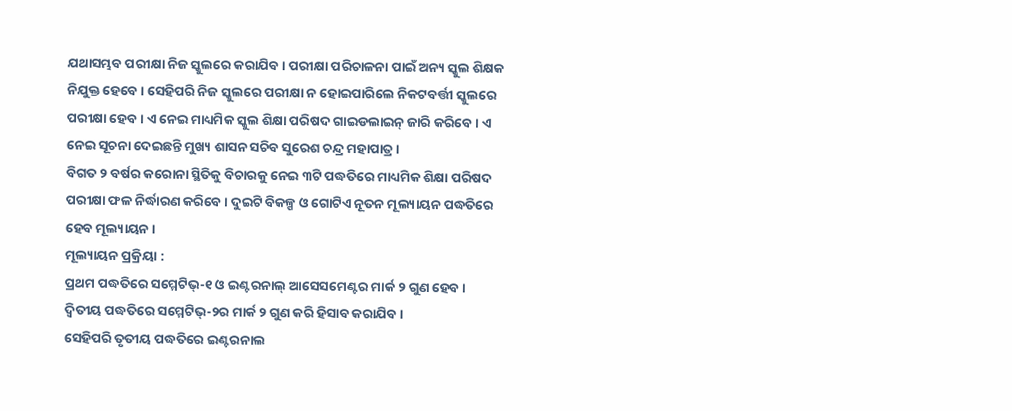ଯଥାସମ୍ଭବ ପରୀକ୍ଷା ନିଜ ସ୍କୁଲରେ କରାଯିବ । ପରୀକ୍ଷା ପରିଚାଳନା ପାଇଁ ଅନ୍ୟ ସ୍କୁଲ ଶିକ୍ଷକ ନିଯୁକ୍ତ ହେବେ । ସେହିପରି ନିଜ ସ୍କୁଲରେ ପରୀକ୍ଷା ନ ହୋଇପାରିଲେ ନିକଟବର୍ତ୍ତୀ ସ୍କୁଲରେ ପରୀକ୍ଷା ହେବ । ଏ ନେଇ ମାଧ୍ୟମିକ ସ୍କୁଲ ଶିକ୍ଷା ପରିଷଦ ଗାଇଡଲାଇନ୍ ଜାରି କରିବେ । ଏ ନେଇ ସୂଚନା ଦେଇଛନ୍ତି ମୁଖ୍ୟ ଶାସନ ସଚିବ ସୁରେଶ ଚନ୍ଦ୍ର ମହାପାତ୍ର ।
ବିଗତ ୨ ବର୍ଷର କରୋନା ସ୍ଥିତିକୁ ବିଚାରକୁ ନେଇ ୩ଟି ପଦ୍ଧତିରେ ମାଧ୍ୟମିକ ଶିକ୍ଷା ପରିଷଦ ପରୀକ୍ଷା ଫଳ ନିର୍ଦ୍ଧାରଣ କରିବେ । ଦୁଇଟି ବିକଳ୍ପ ଓ ଗୋଟିଏ ନୂତନ ମୂଲ୍ୟାୟନ ପଦ୍ଧତିରେ ହେବ ମୂଲ୍ୟାୟନ ।
ମୂଲ୍ୟାୟନ ପ୍ରକ୍ରିୟା :
ପ୍ରଥମ ପଦ୍ଧତିରେ ସମ୍ମେଟିଭ୍-୧ ଓ ଇଣ୍ଟରନାଲ୍ ଆସେସମେଣ୍ଟର ମାର୍କ ୨ ଗୁଣ ହେବ ।
ଦ୍ବିତୀୟ ପଦ୍ଧତିରେ ସମ୍ମେଟିଭ୍-୨ର ମାର୍କ ୨ ଗୁଣ କରି ହିସାବ କରାଯିବ ।
ସେହିପରି ତୃତୀୟ ପଦ୍ଧତିରେ ଇଣ୍ଟରନାଲ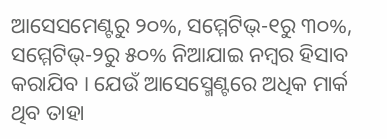ଆସେସମେଣ୍ଟରୁ ୨୦%, ସମ୍ମେଟିଭ୍-୧ରୁ ୩୦%, ସମ୍ମେଟିଭ୍-୨ରୁ ୫୦% ନିଆଯାଇ ନମ୍ବର ହିସାବ କରାଯିବ । ଯେଉଁ ଆସେସ୍ମେଣ୍ଟରେ ଅଧିକ ମାର୍କ ଥିବ ତାହା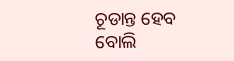ଚୂଡାନ୍ତ ହେବ ବୋଲି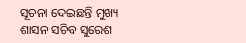ସୂଚନା ଦେଇଛନ୍ତି ମୁଖ୍ୟ ଶାସନ ସଚିବ ସୁରେଶ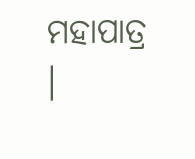ମହାପାତ୍ର ।